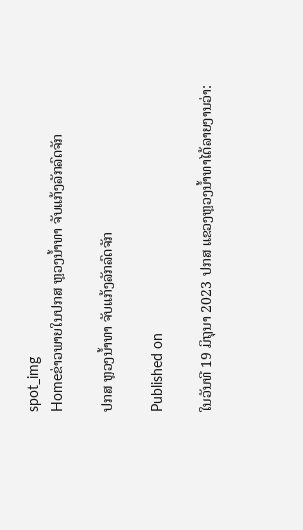spot_img
Homeຂ່າວພາຍໃນປກສ ຫຼວງນ້ຳທາ ຈັບແກ້ງລັກລົດຈັກ

ປກສ ຫຼວງນ້ຳທາ ຈັບແກ້ງລັກລົດຈັກ

Published on

ໃນວັນທີ 19 ມິຖຸນາ 2023 ປກສ ແຂວງຫຼວງນ້ຳທາໄດ້ລາຍງານວ່າ: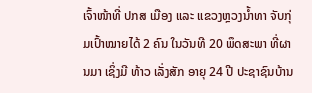ເຈົ້າໜ້າທີ່ ປກສ ເມືອງ ແລະ ແຂວງຫຼວງນ້ຳທາ ຈັບກຸ່ມເປົ້າໝາຍໄດ້ 2 ຄົນ ໃນວັນທີ 20 ພຶດສະພາ ທີ່ຜານມາ ເຊິ່ງມີ ທ້າວ ເລັ່ງສັກ ອາຍຸ 24 ປີ ປະຊາຊົນບ້ານ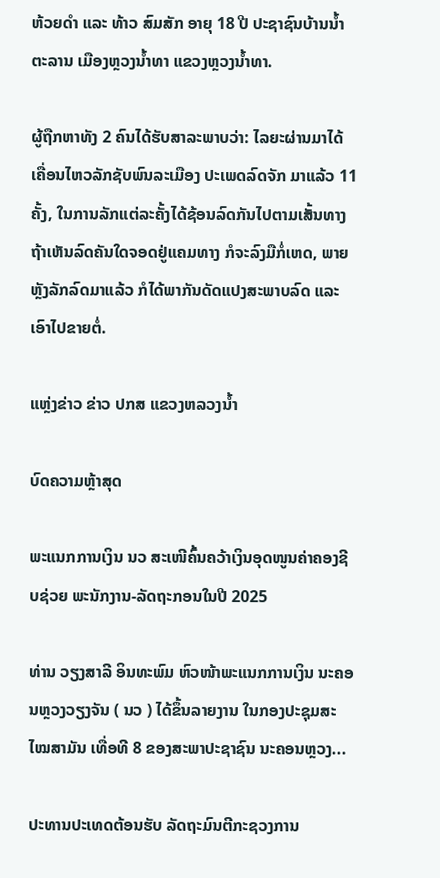ຫ້ວຍດຳ ແລະ ທ້າວ ສົມສັກ ອາຍຸ 18 ປີ ປະຊາຊົນບ້ານນ້ຳຕະລານ ເມືອງຫຼວງນ້ຳທາ ແຂວງຫຼວງນ້ຳທາ.

ຜູ້ຖືກຫາທັງ 2 ຄົນໄດ້ຮັບສາລະພາບວ່າ: ໄລຍະຜ່ານມາໄດ້ເຄື່ອນໄຫວລັກຊັບພົນລະເມືອງ ປະເພດລົດຈັກ ມາແລ້ວ 11 ຄັ້ງ, ໃນການລັກແຕ່ລະຄັ້ງໄດ້ຊ້ອນລົດກັນໄປຕາມເສັ້ນທາງ ຖ້າເຫັນລົດຄັນໃດຈອດຢູ່ແຄມທາງ ກໍຈະລົງມືກໍ່ເຫດ, ພາຍຫຼັງລັກລົດມາແລ້ວ ກໍໄດ້ພາກັນດັດແປງສະພາບລົດ ແລະ ເອົາໄປຂາຍຕໍ່.

ແຫຼ່ງຂ່າວ ຂ່າວ ປກສ ແຂວງຫລວງນ້ຳ

ບົດຄວາມຫຼ້າສຸດ

ພະແນກການເງິນ ນວ ສະເໜີຄົ້ນຄວ້າເງິນອຸດໜູນຄ່າຄອງຊີບຊ່ວຍ ພະນັກງານ-ລັດຖະກອນໃນປີ 2025

ທ່ານ ວຽງສາລີ ອິນທະພົມ ຫົວໜ້າພະແນກການເງິນ ນະຄອນຫຼວງວຽງຈັນ ( ນວ ) ໄດ້ຂຶ້ນລາຍງານ ໃນກອງປະຊຸມສະໄໝສາມັນ ເທື່ອທີ 8 ຂອງສະພາປະຊາຊົນ ນະຄອນຫຼວງ...

ປະທານປະເທດຕ້ອນຮັບ ລັດຖະມົນຕີກະຊວງການ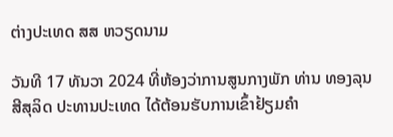ຕ່າງປະເທດ ສສ ຫວຽດນາມ

ວັນທີ 17 ທັນວາ 2024 ທີ່ຫ້ອງວ່າການສູນກາງພັກ ທ່ານ ທອງລຸນ ສີສຸລິດ ປະທານປະເທດ ໄດ້ຕ້ອນຮັບການເຂົ້າຢ້ຽມຄຳ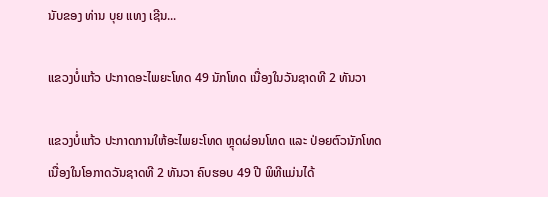ນັບຂອງ ທ່ານ ບຸຍ ແທງ ເຊີນ...

ແຂວງບໍ່ແກ້ວ ປະກາດອະໄພຍະໂທດ 49 ນັກໂທດ ເນື່ອງໃນວັນຊາດທີ 2 ທັນວາ

ແຂວງບໍ່ແກ້ວ ປະກາດການໃຫ້ອະໄພຍະໂທດ ຫຼຸດຜ່ອນໂທດ ແລະ ປ່ອຍຕົວນັກໂທດ ເນື່ອງໃນໂອກາດວັນຊາດທີ 2 ທັນວາ ຄົບຮອບ 49 ປີ ພິທີແມ່ນໄດ້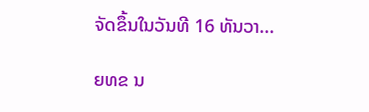ຈັດຂຶ້ນໃນວັນທີ 16 ທັນວາ...

ຍທຂ ນ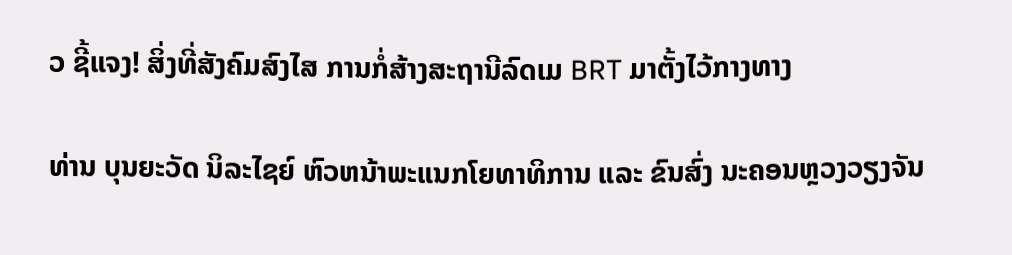ວ ຊີ້ແຈງ! ສິ່ງທີ່ສັງຄົມສົງໄສ ການກໍ່ສ້າງສະຖານີລົດເມ BRT ມາຕັ້ງໄວ້ກາງທາງ

ທ່ານ ບຸນຍະວັດ ນິລະໄຊຍ໌ ຫົວຫນ້າພະແນກໂຍທາທິການ ແລະ ຂົນສົ່ງ ນະຄອນຫຼວງວຽງຈັນ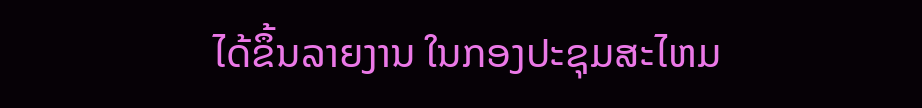ໄດ້ຂຶ້ນລາຍງານ ໃນກອງປະຊຸມສະໄຫມ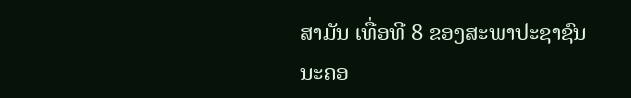ສາມັນ ເທື່ອທີ 8 ຂອງສະພາປະຊາຊົນ ນະຄອ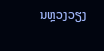ນຫຼວງວຽງ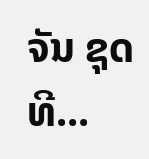ຈັນ ຊຸດທີ...